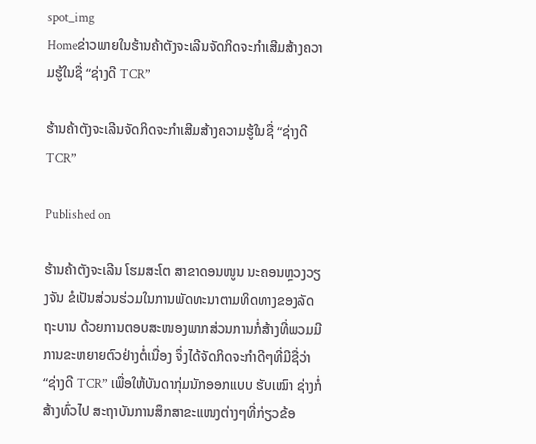spot_img
Homeຂ່າວພາຍໃນຮ້ານຄ້າຕັງຈະເລີນຈັດກິດຈະກຳເສີມສ້າງຄວາມຮູ້ໃນຊື່ “ຊ່າງດີ TCR”

ຮ້ານຄ້າຕັງຈະເລີນຈັດກິດຈະກຳເສີມສ້າງຄວາມຮູ້ໃນຊື່ “ຊ່າງດີ TCR”

Published on

ຮ້ານຄ້າຕັງຈະເລີນ ໂຮມສະໂຕ ສາຂາດອນໜູນ ນະຄອນຫຼວງວຽງຈັນ ຂໍເປັນສ່ວນຮ່ວມໃນການພັດທະນາຕາມທິດທາງຂອງລັດ ຖະບານ ດ້ວຍການຕອບສະໜອງພາກສ່ວນການກໍ່ສ້າງທີ່ພວມມີການຂະຫຍາຍຕົວຢ່າງຕໍ່ເນື່ອງ ຈຶ່ງໄດ້ຈັດກິດຈະກຳດີໆທີ່ມີຊື່ວ່າ “ຊ່າງດີ TCR” ເພື່ອໃຫ້ບັນດາກຸ່ມນັກອອກແບບ ຮັບເໝົາ ຊ່າງກໍ່ສ້າງທົ່ວໄປ ສະຖາບັນການສຶກສາຂະແໜງຕ່າງໆທີ່ກ່ຽວຂ້ອ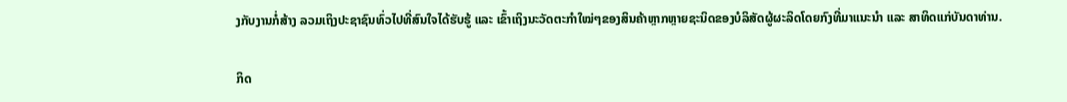ງກັບງານກໍ່ສ້າງ ລວມເຖິງປະຊາຊົນທົ່ວໄປທີ່ສົນໃຈໄດ້ຮັບຮູ້ ແລະ ເຂົ້າເຖິງນະວັດຕະກໍາໃໝ່ໆຂອງສິນຄ້າຫຼາກຫຼາຍຊະນິດຂອງບໍລິສັດຜູ້ຜະລິດໂດຍກົງທີ່ມາແນະນຳ ແລະ ສາທິດແກ່ບັນດາທ່ານ.

ກິດ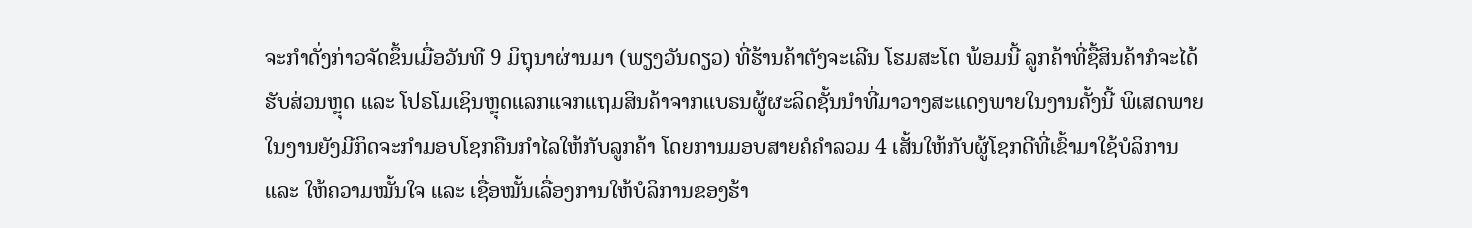ຈະກຳດັ່ງກ່າວຈັດຂຶ້ນເມື່ອວັນທີ 9 ມິຖຸນາຜ່ານມາ (ພຽງວັນດຽວ) ທີ່ຮ້ານຄ້າຕັງຈະເລີນ ໂຮມສະໂຕ ພ້ອມນີ້ ລູກຄ້າທີ່ຊື້ສິນຄ້າກໍຈະໄດ້ຮັບສ່ວນຫຼຸດ ແລະ ໂປຣໂມເຊິນຫຼຸດແລກແຈກແຖມສິນຄ້າຈາກແບຣນຜູ້ຜະລິດຊັ້ນນໍາທີ່ມາວາງສະແດງພາຍໃນງານຄັ້ງນີ້ ພິເສດພາຍໃນງານຍັງມີກິດຈະກຳມອບໂຊກຄືນກຳໄລໃຫ້ກັບລູກຄ້າ ໂດຍການມອບສາຍຄໍຄໍາລວມ 4 ເສັ້ນໃຫ້ກັບຜູ້ໂຊກດີທີ່ເຂົ້າມາໃຊ້ບໍລິການ ແລະ ໃຫ້ຄວາມໝັ້ນໃຈ ແລະ ເຊື່ອໝັ້ນເລື່ອງການໃຫ້ບໍລິການຂອງຮ້າ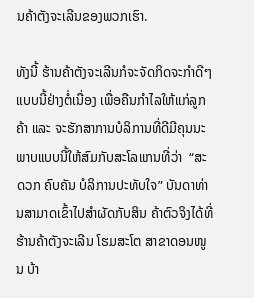ນຄ້າຕັງຈະເລີນຂອງພວກເຮົາ.

ທັງນີ້ ຮ້ານຄ້າຕັງຈະເລີນກໍຈະຈັດກິດຈະກຳດີໆແບບນີ້ຢ່າງຕໍ່ເນື່ອງ ເພື່ອຄືນກຳໄລໃຫ້ແກ່ລູກຄ້າ ແລະ ຈະຮັກສາການບໍລິການທີ່ດີມີຄຸນນະພາບແບບນີ້ໃຫ້ສົມກັບສະໂລແກນທີ່ວ່າ  “ສະດວກ ຄົບຄັນ ບໍລິການປະທັບໃຈ” ບັນດາທ່ານສາມາດເຂົ້າໄປສຳຜັດກັບສິນ ຄ້າຕົວຈິງໄດ້ທີ່ຮ້ານຄ້າຕັງຈະເລີນ ໂຮມສະໂຕ ສາຂາດອນໜູນ ບ້າ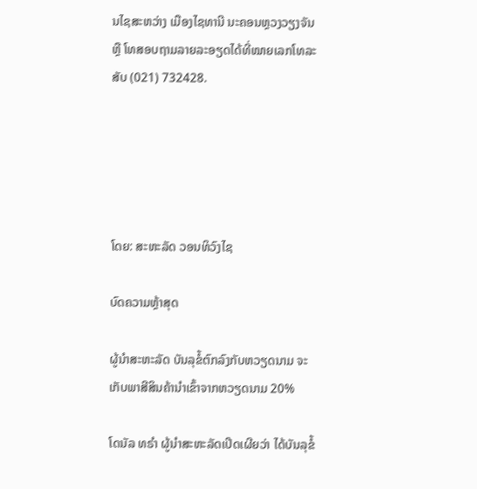ນໄຊສະຫວ່າງ ເມືອງໄຊທານີ ນະຄອນຫຼວງວຽງຈັນ ຫຼື ໂທສອບຖາມລາຍລະອຽດໄດ້ທີ່ໝາຍເລກໂທລະສັບ (021) 732428.





ໂດຍ: ສະຫະລັດ ວອນທິວົງໄຊ

ບົດຄວາມຫຼ້າສຸດ

ຜູ້ນຳສະຫະລັດ ບັນລຸຂໍ້ຕົກລົງກັບຫວຽດນາມ ຈະເກັບພາສີສິນຄ້ານຳເຂົ້າຈາກຫວຽດນາມ 20%

ໂດນັລ ທຣຳ ຜູ້ນຳສະຫະລັດເປີດເຜີຍວ່າ ໄດ້ບັນລຸຂໍ້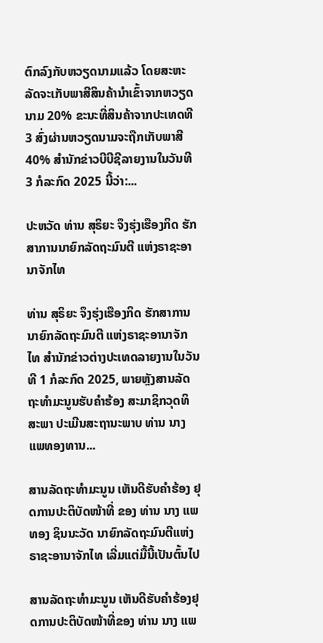ຕົກລົງກັບຫວຽດນາມແລ້ວ ໂດຍສະຫະລັດຈະເກັບພາສີສິນຄ້ານຳເຂົ້າຈາກຫວຽດນາມ 20% ຂະນະທີ່ສິນຄ້າຈາກປະເທດທີ 3 ສົ່ງຜ່ານຫວຽດນາມຈະຖືກເກັບພາສີ 40% ສຳນັກຂ່າວບີບີຊີລາຍງານໃນວັນທີ 3 ກໍລະກົດ 2025 ນີ້ວ່າ:...

ປະຫວັດ ທ່ານ ສຸຣິຍະ ຈຶງຮຸ່ງເຮືອງກິດ ຮັກສາການນາຍົກລັດຖະມົນຕີ ແຫ່ງຣາຊະອານາຈັກໄທ

ທ່ານ ສຸຣິຍະ ຈຶງຮຸ່ງເຮືອງກິດ ຮັກສາການນາຍົກລັດຖະມົນຕີ ແຫ່ງຣາຊະອານາຈັກໄທ ສຳນັກຂ່າວຕ່າງປະເທດລາຍງານໃນວັນທີ 1 ກໍລະກົດ 2025, ພາຍຫຼັງສານລັດຖະທຳມະນູນຮັບຄຳຮ້ອງ ສະມາຊິກວຸດທິສະພາ ປະເມີນສະຖານະພາບ ທ່ານ ນາງ ແພທອງທານ...

ສານລັດຖະທຳມະນູນ ເຫັນດີຮັບຄຳຮ້ອງ ຢຸດການປະຕິບັດໜ້າທີ່ ຂອງ ທ່ານ ນາງ ແພທອງ ຊິນນະວັດ ນາຍົກລັດຖະມົນຕີແຫ່ງຣາຊະອານາຈັກໄທ ເລີ່ມແຕ່ມື້ນີ້ເປັນຕົ້ນໄປ

ສານລັດຖະທຳມະນູນ ເຫັນດີຮັບຄຳຮ້ອງຢຸດການປະຕິບັດໜ້າທີ່ຂອງ ທ່ານ ນາງ ແພ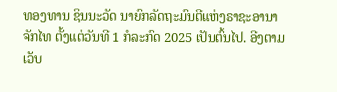ທອງທານ ຊິນນະວັດ ນາຍົກລັດຖະມົນຕີແຫ່ງຣາຊະອານາຈັກໄທ ຕັ້ງແຕ່ວັນທີ 1 ກໍລະກົດ 2025 ເປັນຕົ້ນໄປ. ອີງຕາມເວັບ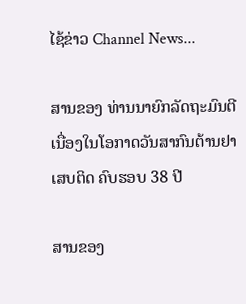ໄຊ້ຂ່າວ Channel News...

ສານຂອງ ທ່ານນາຍົກລັດຖະມົນຕີ ເນື່ອງໃນໂອກາດວັນສາກົນຕ້ານຢາເສບຕິດ ຄົບຮອບ 38 ປີ

ສານຂອງ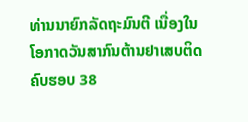ທ່ານນາຍົກລັດຖະມົນຕີ ເນື່ອງໃນໂອກາດວັນສາກົນຕ້ານຢາເສບຕິດ ຄົບຮອບ 38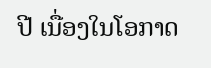ປີ ເນື່ອງໃນໂອກາດ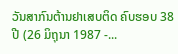ວັນສາກົນຕ້ານຢາເສບຕິດ ຄົບຮອບ 38 ປີ (26 ມິຖຸນາ 1987 -...